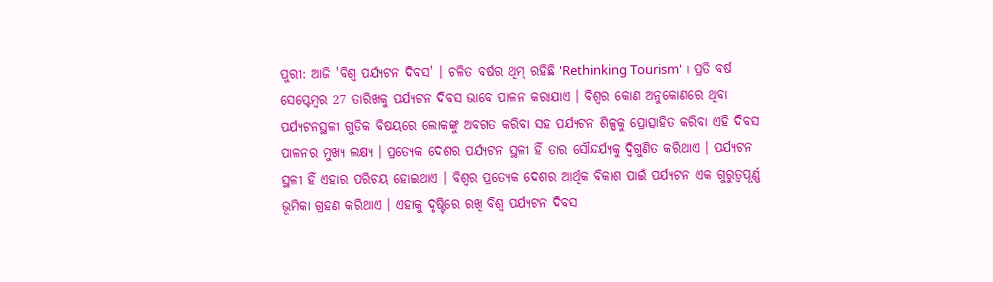ପୁରୀ: ଆଜି 'ବିଶ୍ବ ପର୍ଯ୍ୟଟନ ଦିବସ' । ଚଳିତ ବର୍ଷର ଥିମ୍ ରହିଛି 'Rethinking Tourism' । ପ୍ରତି ବର୍ଷ ସେପ୍ଟେମ୍ବର 27 ତାରିଖକୁ ପର୍ଯ୍ୟଟନ ଦିବସ ଭାବେ ପାଳନ କରାଯାଏ । ବିଶ୍ବର କୋଣ ଅନୁକୋଣରେ ଥିବା ପର୍ଯ୍ୟଟନସ୍ଥଳୀ ଗୁଡିକ ବିଷୟରେ ଲୋକଙ୍କୁ ଅବଗତ କରିବା ସହ ପର୍ଯ୍ୟଟନ ଶିଳ୍ପକୁ ପ୍ରୋତ୍ସାହିତ କରିବା ଏହି ଦିବସ ପାଳନର ମୁଖ୍ୟ ଲକ୍ଷ୍ୟ । ପ୍ରତ୍ୟେକ ଦେଶର ପର୍ଯ୍ୟଟନ ସ୍ଥଳୀ ହିଁ ତାର ସୌନ୍ଦର୍ଯ୍ୟକୁ ଦ୍ବିଗୁଣିତ କରିଥାଏ । ପର୍ଯ୍ୟଟନ ସ୍ଥଳୀ ହିଁ ଏହାର ପରିଚୟ ହୋଇଥାଏ । ବିଶ୍ବର ପ୍ରତ୍ୟେକ ଦେଶର ଆର୍ଥିକ ବିକାଶ ପାଇଁ ପର୍ଯ୍ୟଟନ ଏକ ଗୁରୁତ୍ୱପୂର୍ଣ୍ଣ ଭୂମିକା ଗ୍ରହଣ କରିଥାଏ । ଏହାକୁ ଦୃଷ୍ଟିରେ ରଖି ବିଶ୍ୱ ପର୍ଯ୍ୟଟନ ଦିବସ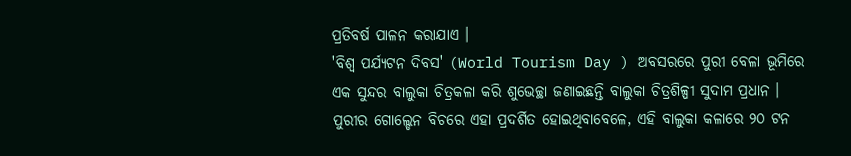ପ୍ରତିବର୍ଷ ପାଳନ କରାଯାଏ ।
'ବିଶ୍ବ ପର୍ଯ୍ୟଟନ ଦିବସ' (World Tourism Day ) ଅବସରରେ ପୁରୀ ବେଳା ଭୂମିରେ ଏକ ସୁନ୍ଦର ବାଲୁକା ଚିତ୍ରକଳା କରି ଶୁଭେଚ୍ଛା ଜଣାଇଛନ୍ତି ବାଲୁକା ଚିତ୍ରଶିଳ୍ପୀ ସୁଦାମ ପ୍ରଧାନ । ପୁରୀର ଗୋଲ୍ଡେନ ବିଚରେ ଏହା ପ୍ରଦର୍ଶିତ ହୋଇଥିବାବେଳେ, ଏହି ବାଲୁକା କଳାରେ ୨୦ ଟନ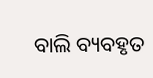ବାଲି ବ୍ୟବହୃତ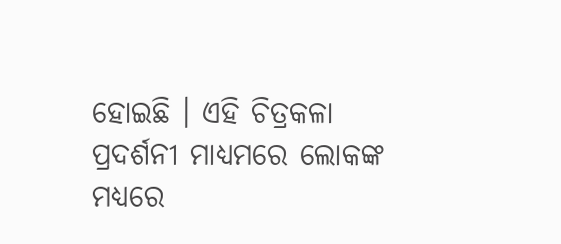ହୋଇଛି । ଏହି ଚିତ୍ରକଳା ପ୍ରଦର୍ଶନୀ ମାଧ୍ୟମରେ ଲୋକଙ୍କ ମଧ୍ୟରେ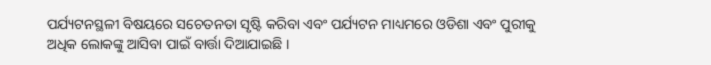ପର୍ଯ୍ୟଟନସ୍ଥଳୀ ବିଷୟରେ ସଚେତନତା ସୃଷ୍ଟି କରିବା ଏବଂ ପର୍ଯ୍ୟଟନ ମାଧ୍ୟମରେ ଓଡିଶା ଏବଂ ପୁରୀକୁ ଅଧିକ ଲୋକଙ୍କୁ ଆସିବା ପାଇଁ ବାର୍ତ୍ତା ଦିଆଯାଇଛି ।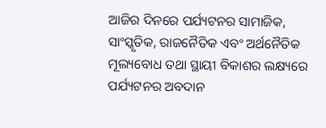ଆଜିର ଦିନରେ ପର୍ଯ୍ୟଟନର ସାମାଜିକ, ସାଂସ୍କୃତିକ, ରାଜନୈତିକ ଏବଂ ଅର୍ଥନୈତିକ ମୂଲ୍ୟବୋଧ ତଥା ସ୍ଥାୟୀ ବିକାଶର ଲକ୍ଷ୍ୟରେ ପର୍ଯ୍ୟଟନର ଅବଦାନ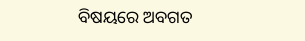ବିଷୟରେ ଅବଗତ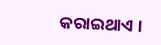କରାଇଥାଏ ।